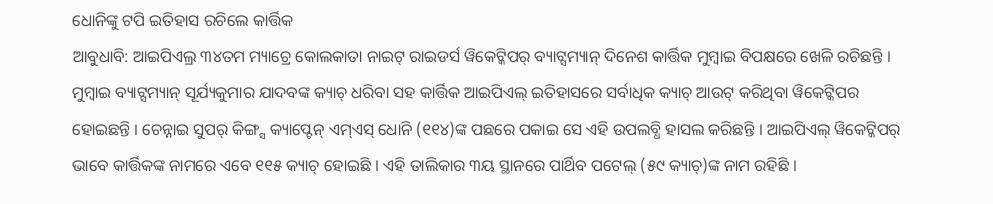ଧୋନିଙ୍କୁ ଟପି ଇତିହାସ ରଚିଲେ କାର୍ତ୍ତିକ
ଆବୁଧାବି: ଆଇପିଏଲ୍ର ୩୪ତମ ମ୍ୟାଚ୍ରେ କୋଲକାତା ନାଇଟ୍ ରାଇଡର୍ସ ୱିକେଟ୍କିପର୍ ବ୍ୟାଟ୍ସମ୍ୟାନ୍ ଦିନେଶ କାର୍ତ୍ତିକ ମୁମ୍ବାଇ ବିପକ୍ଷରେ ଖେଳି ରଚିଛନ୍ତି । ମୁମ୍ବାଇ ବ୍ୟାଟ୍ସମ୍ୟାନ୍ ସୂର୍ଯ୍ୟକୁମାର ଯାଦବଙ୍କ କ୍ୟାଚ୍ ଧରିବା ସହ କାର୍ତ୍ତିକ ଆଇପିଏଲ୍ ଇତିହାସରେ ସର୍ବାଧିକ କ୍ୟାଚ୍ ଆଉଟ୍ କରିଥିବା ୱିକେଟ୍କିପର ହୋଇଛନ୍ତି । ଚେନ୍ନାଇ ସୁପର୍ କିଙ୍ଗ୍ସ କ୍ୟାପ୍ଟେନ୍ ଏମ୍ଏସ୍ ଧୋନି (୧୧୪)ଙ୍କ ପଛରେ ପକାଇ ସେ ଏହି ଉପଲବ୍ଧି ହାସଲ କରିଛନ୍ତି । ଆଇପିଏଲ୍ ୱିକେଟ୍କିପର୍ ଭାବେ କାର୍ତ୍ତିକଙ୍କ ନାମରେ ଏବେ ୧୧୫ କ୍ୟାଚ୍ ହୋଇଛି । ଏହି ତାଲିକାର ୩ୟ ସ୍ଥାନରେ ପାର୍ଥିବ ପଟେଲ୍ (୫୯ କ୍ୟାଚ୍)ଙ୍କ ନାମ ରହିଛି ।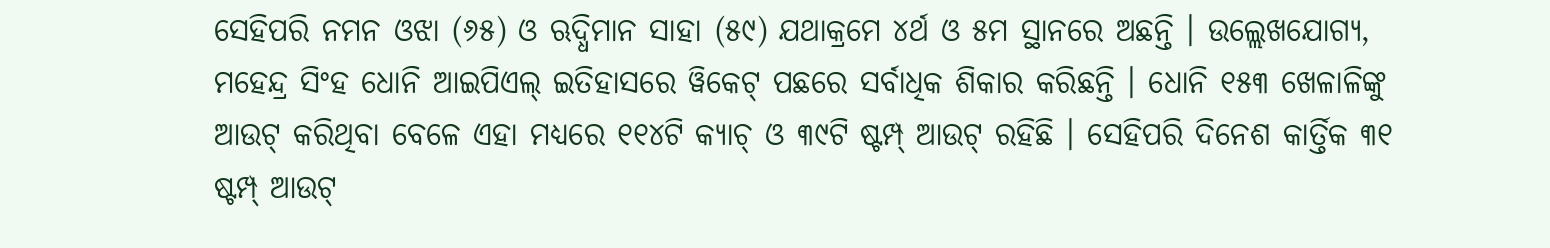ସେହିପରି ନମନ ଓଝା (୬୫) ଓ ଋଦ୍ଧିମାନ ସାହା (୫୯) ଯଥାକ୍ରମେ ୪ର୍ଥ ଓ ୫ମ ସ୍ଥାନରେ ଅଛନ୍ତି । ଉଲ୍ଲେଖଯୋଗ୍ୟ, ମହେନ୍ଦ୍ର ସିଂହ ଧୋନି ଆଇପିଏଲ୍ ଇତିହାସରେ ୱିକେଟ୍ ପଛରେ ସର୍ବାଧିକ ଶିକାର କରିଛନ୍ତି । ଧୋନି ୧୫୩ ଖେଳାଳିଙ୍କୁ ଆଉଟ୍ କରିଥିବା ବେଳେ ଏହା ମଧ୍ୟରେ ୧୧୪ଟି କ୍ୟାଚ୍ ଓ ୩୯ଟି ଷ୍ଟମ୍ପ୍ ଆଉଟ୍ ରହିଛି । ସେହିପରି ଦିନେଶ କାର୍ତ୍ତିକ ୩୧ ଷ୍ଟମ୍ପ୍ ଆଉଟ୍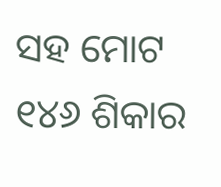ସହ ମୋଟ ୧୪୬ ଶିକାର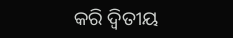କରି ଦ୍ୱିତୀୟ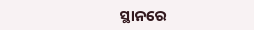ସ୍ଥାନରେ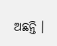ଅଛନ୍ତି ।